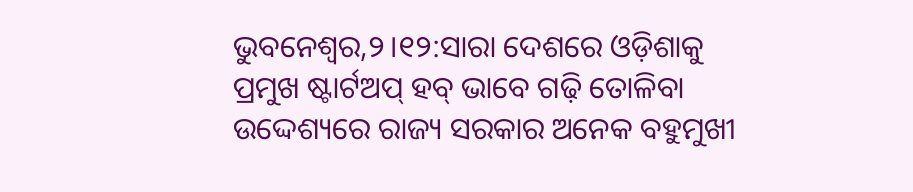ଭୁବନେଶ୍ୱର,୨।୧୨:ସାରା ଦେଶରେ ଓଡ଼ିଶାକୁ ପ୍ରମୁଖ ଷ୍ଟାର୍ଟଅପ୍ ହବ୍ ଭାବେ ଗଢ଼ି ତୋଳିବା ଉଦ୍ଦେଶ୍ୟରେ ରାଜ୍ୟ ସରକାର ଅନେକ ବହୁମୁଖୀ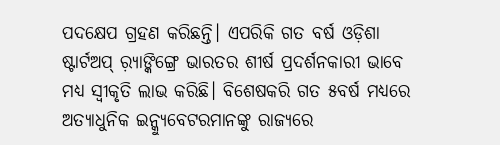ପଦକ୍ଷେପ ଗ୍ରହଣ କରିଛନ୍ତି। ଏପରିକି ଗତ ବର୍ଷ ଓଡ଼ିଶା ଷ୍ଟାର୍ଟଅପ୍ ର଼୍ୟାଙ୍କିଙ୍ଗ୍ରେ ଭାରତର ଶୀର୍ଷ ପ୍ରଦର୍ଶନକାରୀ ଭାବେ ମଧ୍ୟ ସ୍ବୀକୃତି ଲାଭ କରିଛି। ବିଶେଷକରି ଗତ ୫ବର୍ଷ ମଧ୍ୟରେ ଅତ୍ୟାଧୁନିକ ଇନ୍କ୍ୟୁବେଟରମାନଙ୍କୁ ରାଜ୍ୟରେ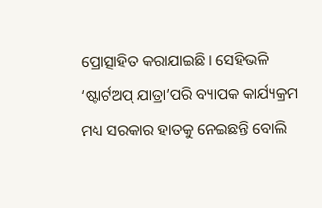ପ୍ରୋତ୍ସାହିତ କରାଯାଇଛି। ସେହିଭଳି ‘ଷ୍ଟାର୍ଟଅପ୍ ଯାତ୍ରା’ପରି ବ୍ୟାପକ କାର୍ଯ୍ୟକ୍ରମ ମଧ୍ୟ ସରକାର ହାତକୁ ନେଇଛନ୍ତି ବୋଲି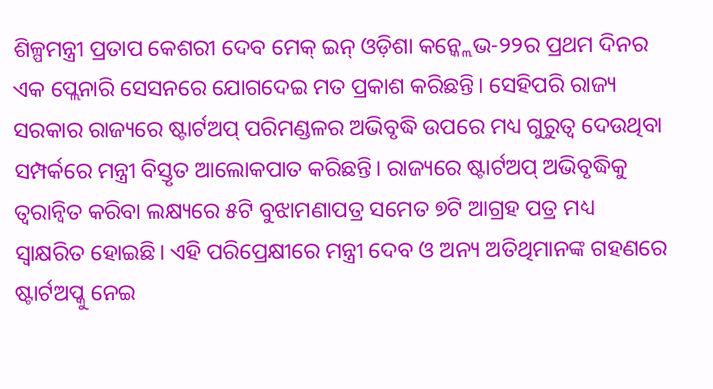ଶିଳ୍ପମନ୍ତ୍ରୀ ପ୍ରତାପ କେଶରୀ ଦେବ ମେକ୍ ଇନ୍ ଓଡ଼ିଶା କନ୍କ୍ଲେଭ-୨୨ର ପ୍ରଥମ ଦିନର ଏକ ପ୍ଲେନାରି ସେସନରେ ଯୋଗଦେଇ ମତ ପ୍ରକାଶ କରିଛନ୍ତି। ସେହିପରି ରାଜ୍ୟ ସରକାର ରାଜ୍ୟରେ ଷ୍ଟାର୍ଟଅପ୍ ପରିମଣ୍ଡଳର ଅଭିବୃଦ୍ଧି ଉପରେ ମଧ୍ୟ ଗୁରୁତ୍ବ ଦେଉଥିବା ସମ୍ପର୍କରେ ମନ୍ତ୍ରୀ ବିସ୍ତୃତ ଆଲୋକପାତ କରିଛନ୍ତି। ରାଜ୍ୟରେ ଷ୍ଟାର୍ଟଅପ୍ ଅଭିବୃଦ୍ଧିକୁ ତ୍ୱରାନ୍ବିତ କରିବା ଲକ୍ଷ୍ୟରେ ୫ଟି ବୁଝାମଣାପତ୍ର ସମେତ ୭ଟି ଆଗ୍ରହ ପତ୍ର ମଧ୍ୟ ସ୍ବାକ୍ଷରିତ ହୋଇଛି। ଏହି ପରିପ୍ରେକ୍ଷୀରେ ମନ୍ତ୍ରୀ ଦେବ ଓ ଅନ୍ୟ ଅତିଥିମାନଙ୍କ ଗହଣରେ ଷ୍ଟାର୍ଟଅପ୍କୁ ନେଇ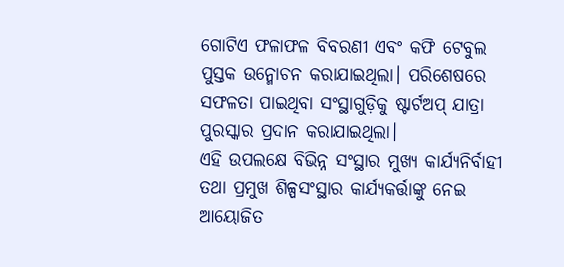ଗୋଟିଏ ଫଳାଫଳ ବିବରଣୀ ଏବଂ କଫି ଟେବୁଲ ପୁସ୍ତକ ଉନ୍ମୋଚନ କରାଯାଇଥିଲା। ପରିଶେଷରେ ସଫଳତା ପାଇଥିବା ସଂସ୍ଥାଗୁଡ଼ିକୁ ଷ୍ଟାର୍ଟଅପ୍ ଯାତ୍ରା ପୁରସ୍କାର ପ୍ରଦାନ କରାଯାଇଥିଲା।
ଏହି ଉପଲକ୍ଷେ ବିଭିନ୍ନ ସଂସ୍ଥାର ମୁଖ୍ୟ କାର୍ଯ୍ୟନିର୍ବାହୀ ତଥା ପ୍ରମୁଖ ଶିଳ୍ପସଂସ୍ଥାର କାର୍ଯ୍ୟକର୍ତ୍ତାଙ୍କୁ ନେଇ ଆୟୋଜିତ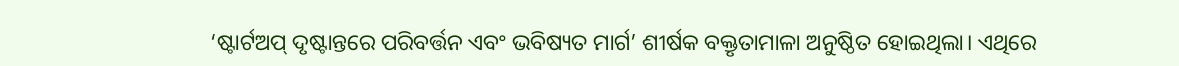‘ଷ୍ଟାର୍ଟଅପ୍ ଦୃଷ୍ଟାନ୍ତରେ ପରିବର୍ତ୍ତନ ଏବଂ ଭବିଷ୍ୟତ ମାର୍ଗ’ ଶୀର୍ଷକ ବକ୍ତୃତାମାଳା ଅନୁଷ୍ଠିତ ହୋଇଥିଲା। ଏଥିରେ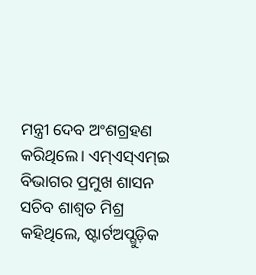ମନ୍ତ୍ରୀ ଦେବ ଅଂଶଗ୍ରହଣ କରିଥିଲେ। ଏମ୍ଏସ୍ଏମ୍ଇ ବିଭାଗର ପ୍ରମୁଖ ଶାସନ ସଚିବ ଶାଶ୍ବତ ମିଶ୍ର କହିଥିଲେ, ଷ୍ଟାର୍ଟଅପ୍ଗୁଡ଼ିକ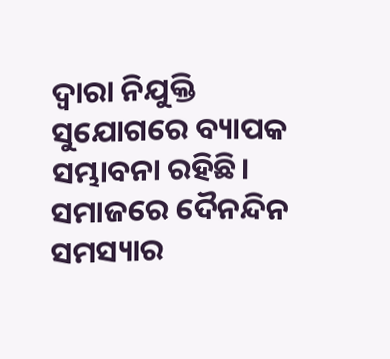ଦ୍ବାରା ନିଯୁକ୍ତି ସୁଯୋଗରେ ବ୍ୟାପକ ସମ୍ଭାବନା ରହିଛି। ସମାଜରେ ଦୈନନ୍ଦିନ ସମସ୍ୟାର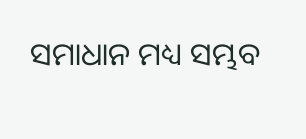ସମାଧାନ ମଧ୍ୟ ସମ୍ଭବ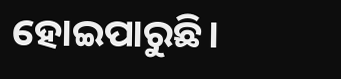ହୋଇପାରୁଛି।